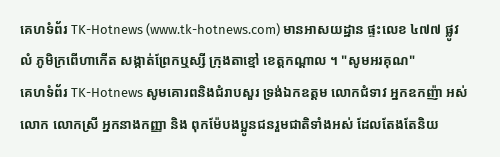គេហទំព័រ TK-Hotnews (www.tk-hotnews.com) មានអាសយដ្ឋាន ផ្ទះលេខ ៤៧៧ ផ្លូវ លំ ភូមិក្រពើហាកើត សង្កាត់ព្រែកឬស្សី ក្រុងតាខ្មៅ ខេត្តកណ្តាល ។ "សូមអរគុណ"
គេហទំព័រ TK-Hotnews សូមគោរពនិងជំរាបសួរ ទ្រង់ឯកឧត្តម លោកជំទាវ អ្នកឧកញ៉ា អស់លោក លោកស្រី អ្នកនាងកញ្ញា និង ពុកម៉ែបងប្អូនជនរួមជាតិទាំងអស់ ដែលតែងតែនិយ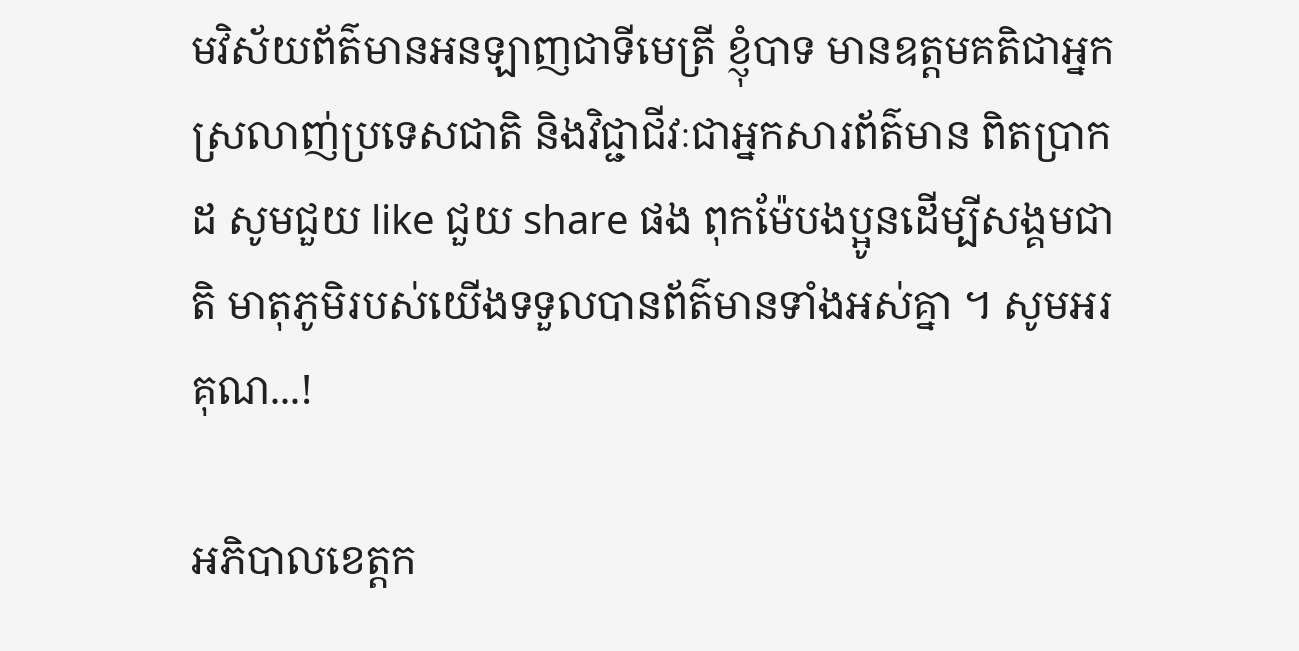មវិស័យព័ត៌មានអនឡាញជាទីមេត្រី ខ្ញុំបាទ មានឧត្តមគតិជាអ្នកស្រលាញ់ប្រទេសជាតិ និងវិជ្ជាជីវៈជាអ្នកសារព័ត៌មាន ពិតប្រាកដ សូមជួយ like ជួយ share ផង ពុកម៉ែបងប្អូនដើម្បីសង្គមជាតិ មាតុភូមិរបស់យើងទទួលបានព័ត៌មានទាំងអស់គ្នា ។ សូមអរគុណ...!

អភិបាលខេត្តក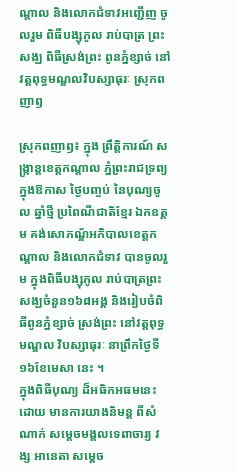ណ្តាល និងលោកជំទាវអញ្ជើញ ចូលរួម ពិធីបង្សុកូល រាប់បាត្រ ព្រះសង្ឃ ពិធីស្រង់ព្រះ ពូនភ្នំខ្សាច់ នៅវត្តពុទ្ធមណ្ឌលវិបស្សាធុរៈ ស្រុកពញាឭ

ស្រុកពញាឭ៖ ក្នុង ព្រឹត្តិការណ៍ សង្ក្រាន្តខេត្តកណ្តាល ភ្នំព្រះរាជទ្រព្យ ក្នុងឱកាស ថ្ងៃបញ្ចប់ នៃបុណ្យចូល ឆ្នាំថ្មី ប្រពៃណីជាតិខ្មែរ ឯកឧត្តម គង់សោភណ្ឌ័អភិបាលខេត្តកណ្តាល និងលោកជំទាវ បានចូលរួម ក្នុងពិធីបង្សុកូល រាប់បាត្រព្រះសង្ឃចំនួន១៦៨អង្គ និងរៀបចំពិធីពូនភ្នំខ្សាច់ ស្រង់ព្រះ នៅវត្តពុទ្ធមណ្ឌល វិបស្សាធុរៈ នាព្រឹកថ្ងៃទី ១៦ខែមេសា នេះ ។
ក្នុងពិធីបុណ្យ ដ៏អធិកអធមនេះ ដោយ មានការយាងនិមន្ត ពីសំណាក់ សម្តេចមង្គលទេពាចារ្យ វង្ស អានេតា សម្តេច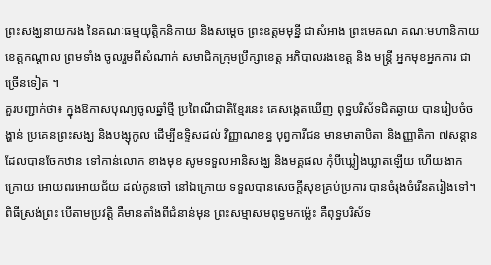ព្រះសង្ឃនាយករង នៃគណៈធម្មយុត្តិកនិកាយ និងសម្តេច ព្រះឧត្តមមុនី្ន ជាសំអាង ព្រះមេគណ គណៈមហានិកាយ ខេត្តកណ្ដាល ព្រមទាំង ចូលរួមពីសំណាក់ សមាជិកក្រុមប្រឹក្សាខេត្ត អភិបាលរងខេត្ត និង មន្ត្រី អ្នកមុខអ្នកការ ជាច្រើនទៀត ។
គួរបញ្ជាក់ថា៖ ក្នុងឱកាសបុណ្យចូលឆ្នាំថ្មី ប្រពៃណីជាតិខ្មែរនេះ គេសង្កេតឃើញ ពុទ្ឋបរិស័ទជិតឆ្ងាយ បានរៀបចំចង្ហាន់ ប្រគេនព្រះសង្ឃ និងបង្សុកូល ដើម្បីឧទ្ទិសដល់ វិញ្ញាណខន្ធ បុព្វការីជន មានមាតាបិតា និងញ្ញាតិកា ៧សន្តាន ដែលបានចែកឋាន ទៅកាន់លោក ខាងមុខ សូមទទួលអានិសង្ឃ និងមគ្គផល កុំបីឃ្លៀងឃ្លាតឡើយ ហើយងាកក្រោយ អោយពរអោយជ័យ ដល់កូនចៅ នៅឯក្រោយ ទទួលបានសេចក្តីសុខគ្រប់ប្រការ បានចំរុងចំរើនតរៀងទៅ។
ពិធីស្រង់ព្រះ បើតាមប្រវត្តិ គឺមានតាំងពីជំនាន់មុន ព្រះសម្មាសមពុទ្ធមកម៉្លេះ គឺពុទ្ធបរិស័ទ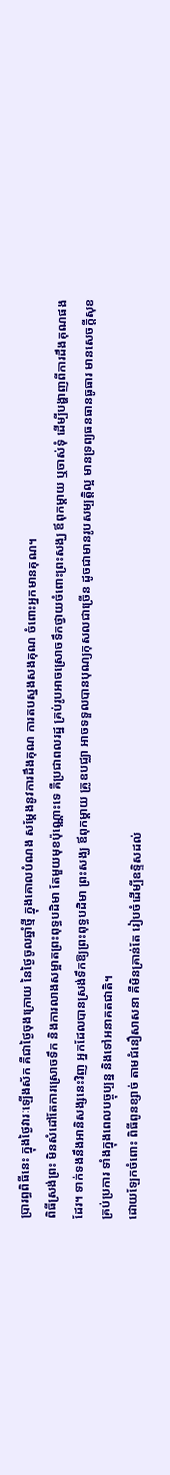ប្រារព្ធពិធីនេះ ក្នុងថ្ងៃវារៈឡើងស័ក គឺជាថ្ងៃចុងក្រោយ នៃថ្ងៃចូលឆ្នាំថ្មី ក្នុងគោលបំណង សម្តែងនូវការដឹងគុណ ការតបស្នងសងគុណ ចំពោះអ្នកមានគុណ។
ពិធីស្រង់ព្រះ មិនសំដៅតែការស្រោចទឹក និងការលាងសម្អាតព្រះពុទ្ធបដិមា តែមួយមុខប៉ុណ្ណោះទេ គឺប្រជាពលរដ្ឋ គ្រប់រូបអាចស្រោចទឹកថ្វាយចំពោះព្រះសង្ឃ ឪពុកម្ដាយ ឬចាស់ទុំ ដើម្បីបង្ហាញពីការដឹងគុណផងដែរ។ ទាក់ទងនឹងអានិសង្សនេះវិញ អ្នកដែលបានស្រង់ទឹកឱ្យព្រះពុទ្ធបដិមា ព្រះសង្ឃ ឪពុកម្ដាយ គ្រូឧបជ្ឈា អាចទទួលបានបុណ្យកុសលជាច្រើន ដូចជាមានរូបសម្បត្តិល្អ មានទ្រព្យធនធានធូធារ មានសេចក្តីសុខគ្រប់ប្រការ ទាំងក្នុងពេលបច្ចុប្បន្ន និងទៅអនាគតជាតិ។
ដោយឡែកចំពោះ ពិធីពូនខ្សាច់ តាមជំនឿសាសនា គឺមិនគ្រាន់តែ រៀបចំដើម្បីឧទ្ទិសដល់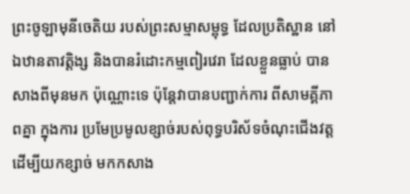ព្រះចូឡាមុនីចេតិយ របស់ព្រះសម្មាសម្ពុទ្ធ ដែលប្រតិស្ឋាន នៅឯឋានតាវត្តិង្ស និងបានរំដោះកម្មពៀរវេរា ដែលខ្លួនធ្លាប់ បានសាងពីមុនមក ប៉ុណ្ណោះទេ ប៉ុន្ដែវាបានបញ្ជាក់ការ ពីសាមគ្គីភាពគ្នា ក្នុងការ ប្រមែប្រមូលខ្សាច់របស់ពុទ្ធបរិស័ទចំណុះជើងវត្ត ដើម្បីយកខ្សាច់ មកកសាង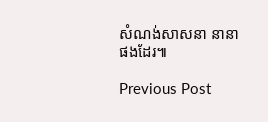សំណង់សាសនា នានាផងដែរ៕

Previous Post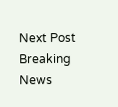Next Post
Breaking News